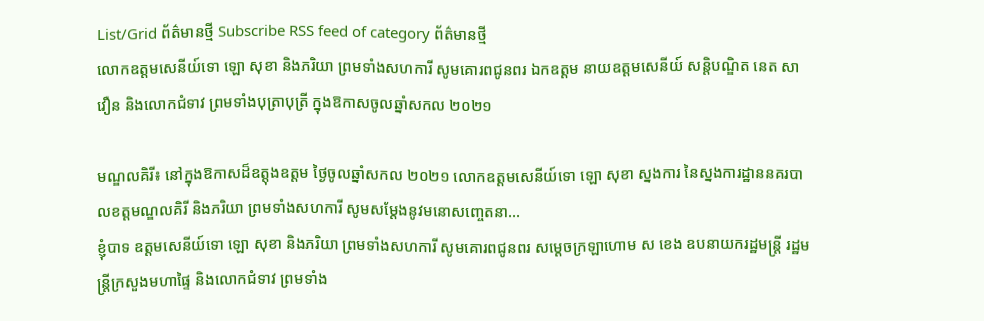List/Grid ព័ត៌មានថ្មី Subscribe RSS feed of category ព័ត៌មានថ្មី
លោកឧត្តមសេនីយ៍ទោ ឡោ សុខា និងភរិយា ព្រមទាំងសហការី សូមគោរពជូនពរ ឯកឧត្តម នាយឧត្តមសេនីយ៍ សន្តិបណ្ឌិត នេត សាវឿន និងលោកជំទាវ ព្រមទាំងបុត្រាបុត្រី ក្នុងឱកាសចូលឆ្នាំសកល ២០២១

មណ្ឌលគិរី៖ នៅក្នុងឱកាសដ៏ឧត្តុងឧត្តម ថ្ងៃចូលឆ្នាំសកល ២០២១ លោកឧត្តមសេនីយ៍ទោ ឡោ សុខា ស្នងការ នៃស្នងការដ្ឋាននគរបាលខត្តមណ្ឌលគិរី និងភរិយា ព្រមទាំងសហការី សូមសម្តែងនូវមនោសញ្ចេតនា...
ខ្ញុំបាទ ឧត្តមសេនីយ៍ទោ ឡោ សុខា និងភរិយា ព្រមទាំងសហការី សូមគោរពជូនពរ សម្តេចក្រឡាហោម ស ខេង ឧបនាយករដ្ឋមន្ត្រី រដ្ឋមន្ត្រីក្រសួងមហាផ្ទៃ និងលោកជំទាវ ព្រមទាំង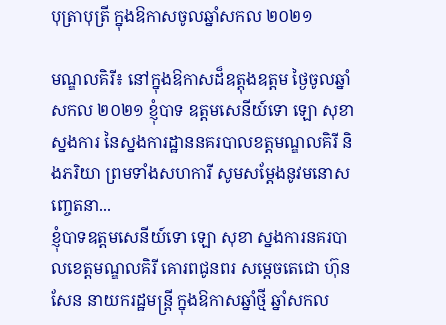បុត្រាបុត្រី ក្នុងឱកាសចូលឆ្នាំសកល ២០២១

មណ្ឌលគិរី៖ នៅក្នុងឱកាសដ៏ឧត្តុងឧត្តម ថ្ងៃចូលឆ្នាំសកល ២០២១ ខ្ញុំបាទ ឧត្តមសេនីយ៍ទោ ឡោ សុខា ស្នងការ នៃស្នងការដ្ឋាននគរបាលខត្តមណ្ឌលគិរី និងភរិយា ព្រមទាំងសហការី សូមសម្តែងនូវមនោសញ្ចេតនា...
ខ្ញុំបាទឧត្តមសេនីយ៍ទោ ឡោ សុខា ស្នងការនគរបាលខេត្តមណ្ឌលគិរី គោរពជូនពរ សម្តេចតេជោ ហ៊ុន សែន នាយករដ្ឋមន្ត្រី ក្នុងឱកាសឆ្នាំថ្មី ឆ្នាំសកល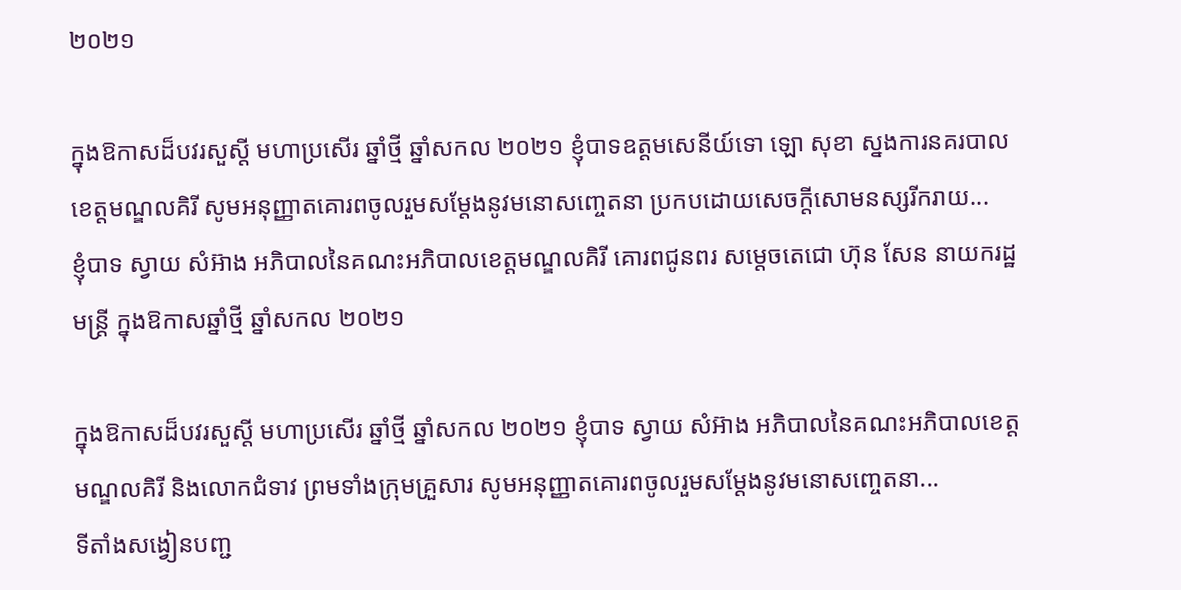២០២១

ក្នុងឱកាសដ៏បវរសួស្តី មហាប្រសើរ ឆ្នាំថ្មី ឆ្នាំសកល ២០២១ ខ្ញុំបាទឧត្តមសេនីយ៍ទោ ឡោ សុខា ស្នងការនគរបាលខេត្តមណ្ឌលគិរី សូមអនុញ្ញាតគោរពចូលរួមសម្តែងនូវមនោសញ្ចេតនា ប្រកបដោយសេចក្តីសោមនស្សរីករាយ...
ខ្ញុំបាទ ស្វាយ សំអ៊ាង អភិបាលនៃគណះអភិបាលខេត្តមណ្ឌលគិរី គោរពជូនពរ សម្តេចតេជោ ហ៊ុន សែន នាយករដ្ឋមន្ត្រី ក្នុងឱកាសឆ្នាំថ្មី ឆ្នាំសកល ២០២១

ក្នុងឱកាសដ៏បវរសួស្តី មហាប្រសើរ ឆ្នាំថ្មី ឆ្នាំសកល ២០២១ ខ្ញុំបាទ ស្វាយ សំអ៊ាង អភិបាលនៃគណះអភិបាលខេត្តមណ្ឌលគិរី និងលោកជំទាវ ព្រមទាំងក្រុមគ្រួសារ សូមអនុញ្ញាតគោរពចូលរួមសម្តែងនូវមនោសញ្ចេតនា...
ទីតាំងសង្វៀនបញ្ជ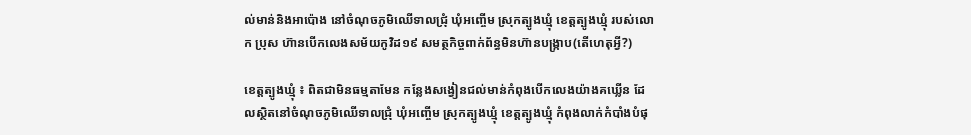ល់មាន់និងអាប៉ោង នៅចំណុចភូមិឈើទាលជ្រុំ ឃុំអញ្ចើម ស្រុកត្បូងឃ្មុំ ខេត្តត្បូងឃ្មុំ របស់លោក ប្រុស ហ៊ានបើកលេងសម័យកូវិដ១៩ សមត្ថកិច្ចពាក់ព័ន្ធមិនហ៊ានបង្រ្កាប(តើហេតុអ្វី?)

ខេត្តត្បូងឃ្មុំ ៖ ពិតជាមិនធម្មតាមែន កន្លែងសង្វៀនជល់មាន់កំពុងបើកលេងយ៉ាងគឃ្លើន ដែលស្ថិតនៅចំណុចភូមិឈើទាលជ្រុំ ឃុំអញ្ចើម ស្រុកត្បូងឃ្មុំ ខេត្តត្បូងឃ្មុំ កំពុងលាក់កំបាំងបំផុ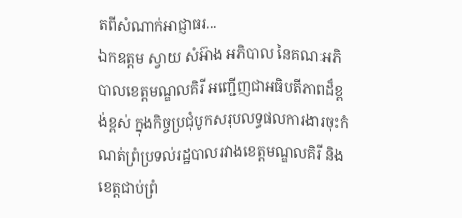តពីសំណាក់អាជ្ញាធរ...
ឯកឧត្តម ស្វាយ សំអ៊ាង អភិបាល នៃគណៈអភិបាលខេត្តមណ្ឌលគិរី អញ្ជើញជាអធិបតីភាពដ៏ខ្ពង់ខ្ពស់ ក្នុងកិច្ចប្រជុំបូកសរុបលទ្ធផលការងារចុះកំណត់ព្រំប្រទល់រដ្ឋបាលរវាងខេត្តមណ្ឌលគិរី និងខេត្តជាប់ព្រំ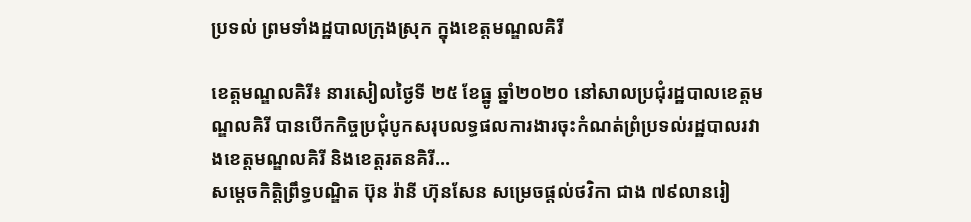ប្រទល់ ព្រមទាំងដ្ឋបាលក្រុងស្រុក ក្នុងខេត្តមណ្ឌលគិរី

ខេត្តមណ្ឌលគិរី៖ នារសៀលថ្ងៃទី ២៥ ខែធ្នូ ឆ្នាំ២០២០ នៅសាលប្រជុំរដ្ឋបាលខេត្តមណ្ឌលគិរី បានបើកកិច្ចប្រជុំបូកសរុបលទ្ធផលការងារចុះកំណត់ព្រំប្រទល់រដ្ឋបាលរវាងខេត្តមណ្ឌលគិរី និងខេត្តរតនគិរី...
សម្តេចកិត្តិព្រឹទ្ធបណ្ឌិត ប៊ុន រ៉ានី ហ៊ុនសែន សម្រេចផ្តល់ថវិកា ជាង ៧៩លានរៀ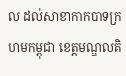ល ដល់សាខាកាកបាទក្រហមកម្ពុជា ខេត្តមណ្ឌលគិ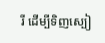រី ដើម្បីទិញស្បៀ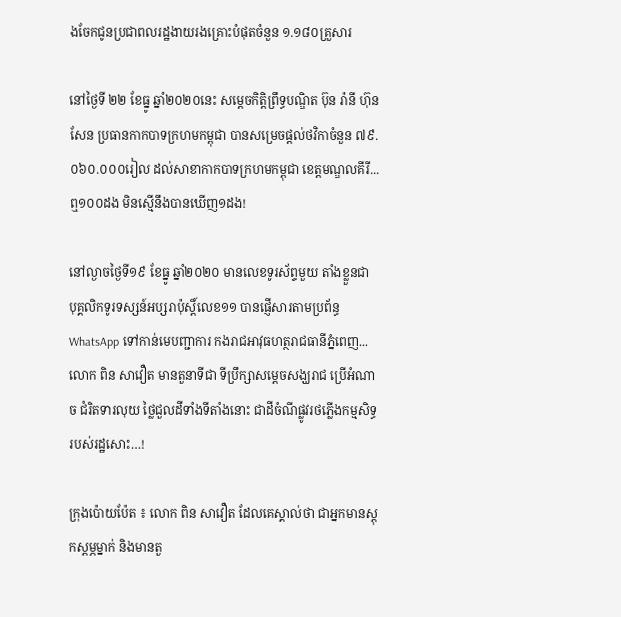ងចែកជូនប្រជាពលរដ្ឋងាយរងគ្រោះបំផុតចំនួន ១.១៨០គ្រួសារ

នៅថ្ងៃទី ២២ ខែធ្នូ ឆ្នាំ២០២០នេះ សម្តេចកិត្តិព្រឹទ្ធបណ្ឌិត ប៊ុន រ៉ានី ហ៊ុនសែន ប្រធានកាកបាទក្រហមកម្ពុជា បានសម្រេចផ្តល់ថវិកាចំនួន ៧៩.០៦០.០០០រៀល ដល់សាខាកាកបាទក្រហមកម្ពុជា ខេត្តមណ្ឌលគីរី...
ឮ១០០ដង មិនស្មើនឹងបានឃើញ១ដង!

នៅល្ងាចថ្ងៃទី១៩ ខែធ្នូ ឆ្នាំ២០២០ មានលេខទូរស័ព្ទមួយ តាំងខ្លួនជា បុគ្គលិកទូរទស្សន៍អប្សរាប៉ុស្តិ៍លេខ១១ បានផ្ញើសារតាមប្រព័ន្ធ WhatsApp ទៅកាន់មេបញ្ជាការ កងរាជអាវុធហត្ថរាជធានីភ្នំពេញ...
លោក ពិន សាវឿត មានតួនាទីជា ទីប្រឹក្សាសម្ដេចសង្ឃរាជ ប្រើអំណាច ជំរិតទារលុយ ថ្លៃជួលដីទាំងទីតាំងនោះ ជាដីចំណីផ្លូវរថភ្លើងកម្មសិទ្ធរបស់រដ្ឋសោះ…!

ក្រុងប៉ោយប៉ែត ៖ លោក ពិន សាវឿត ដែលគេស្គាល់ថា ជាអ្នកមានស្តុកស្តម្ភម្នាក់ និងមានតួ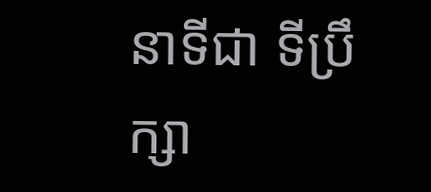នាទីជា ទីប្រឹក្សា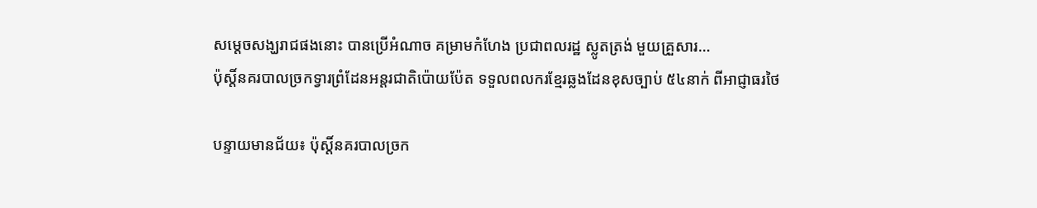សម្ដេចសង្ឃរាជផងនោះ បានប្រើអំណាច គម្រាមកំហែង ប្រជាពលរដ្ឋ ស្លូតត្រង់ មួយគ្រួសារ...
ប៉ុស្តិ៍នគរបាលច្រកទ្វារព្រំដែនអន្តរជាតិប៉ោយប៉ែត ទទួលពលករខ្មែរឆ្លងដែនខុសច្បាប់ ៥៤នាក់ ពីអាជ្ញាធរថៃ

បន្ទាយមានជ័យ៖ ប៉ុស្តិ៍នគរបាលច្រក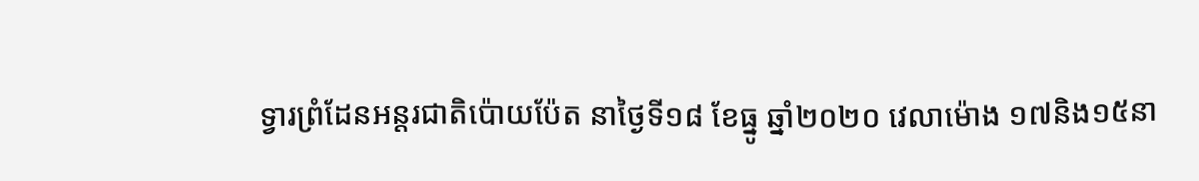ទ្វារព្រំដែនអន្តរជាតិប៉ោយប៉ែត នាថ្ងៃទី១៨ ខែធ្នូ ឆ្នាំ២០២០ វេលាម៉ោង ១៧និង១៥នា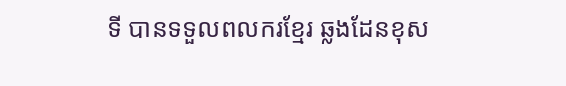ទី បានទទួលពលករខ្មែរ ឆ្លងដែនខុស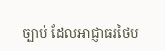ច្បាប់ ដែលអាជ្ញាធរថៃប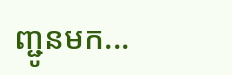ញ្ជូនមក...